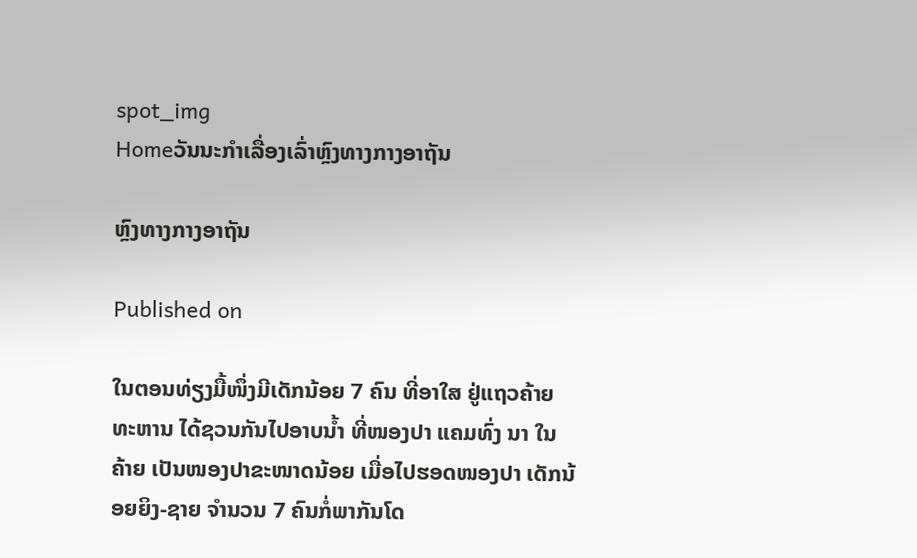spot_img
Homeວັນນະກຳເລື່ອງເລົ່າຫຼົງທາງກາງອາຖັນ

ຫຼົງທາງກາງອາຖັນ

Published on

ໃນຕອນທ່ຽງມື້ໜຶ່ງມີເດັກນ້ອຍ 7 ຄົນ ທີ່ອາໃສ ຢູ່ແຖວຄ້າຍທະຫານ ໄດ້ຊວນກັນໄປອາບນ້ຳ ທີ່ໜອງປາ ແຄມທົ່ງ ນາ ໃນຄ້າຍ ເປັນໜອງປາຂະໜາດນ້ອຍ ເມື່ອໄປຮອດໜອງປາ ເດັກນ້ອຍຍິງ-ຊາຍ ຈຳນວນ 7 ຄົນກໍ່ພາກັນໂດ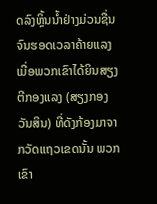ດລົງຫຼິ້ນນ້ຳຢ່າງມ່ວນຊື່ນ ຈົນຮອດເວລາຄ້າຍແລງ ເມື່ອພວກເຂົາໄດ້ຍິນສຽງຕີກອງແລງ (ສຽງກອງວັນສິນ) ທີ່ດັງກ້ອງມາຈາກວັດແຖວເຂດນັ້ນ ພວກເຂົາ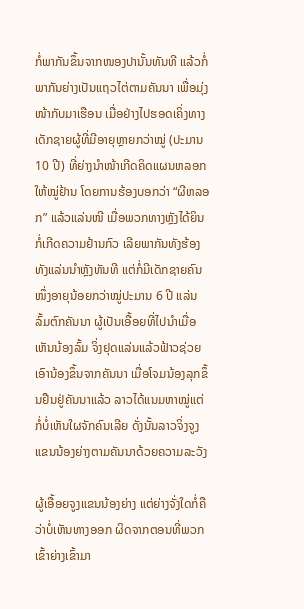ກໍ່ພາກັນຂຶ້ນຈາກໜອງປານັ້ນທັນທີ ແລ້ວກໍ່ພາກັນຍ່າງເປັນແຖວໄຕ່ຕາມຄັນນາ ເພື່ອມຸ່ງໜ້າກັບມາເຮືອນ ເມື່ອຢ່າງໄປຮອດເຄິ່ງທາງ ເດັກຊາຍຜູ້ທີ່ມີອາຍຸຫຼາຍກວ່າໝູ່ (ປະມານ 10 ປີ) ທີ່ຍ່າງນຳໜ້າເກີດຄິດແຜນຫລອກໃຫ້ໝູ່ຢ້ານ ໂດຍການຮ້ອງບອກວ່າ “ຜີຫລອກ” ແລ້ວແລ່ນໜີ ເມື່ອພວກທາງຫຼັງໄດ້ຍິນກໍ່ເກີດຄວາມຢ້ານກົວ ເລີຍພາກັນທັງຮ້ອງທັງແລ່ນນຳຫຼັງທັນທີ ແຕ່ກໍ່ມີເດັກຊາຍຄົນໜຶ່ງອາຍຸນ້ອຍກວ່າໝູ່ປະມານ 6 ປີ ແລ່ນລົ້ມຕົກຄັນນາ ຜູ້ເປັນເອື້ອຍທີ່ໄປນຳເມື່ອເຫັນນ້ອງລົ້ມ ຈິ່ງຢຸດແລ່ນແລ້ວຟ້າວຊ່ວຍເອົານ້ອງຂຶ້ນຈາກຄັນນາ ເມື່ອໂຈມນ້ອງລຸກຂຶ້ນຢືນຢູ່ຄັນນາແລ້ວ ລາວໄດ້ແນມຫາໝູ່ແຕ່ກໍ່ບໍ່ເຫັນໃຜຈັກຄົນເລີຍ ດັ່ງນັ້ນລາວຈິ່ງຈູງແຂນນ້ອງຍ່າງຕາມຄັນນາດ້ວຍຄວາມລະວັງ

ຜູ້ເອື້ອຍຈູງແຂນນ້ອງຍ່າງ ແຕ່ຍ່າງຈັ່ງໃດກໍ່ຄືວ່າບໍ່ເຫັນທາງອອກ ຜິດຈາກຕອນທີ່ພວກເຂົ້າຍ່າງເຂົ້າມາ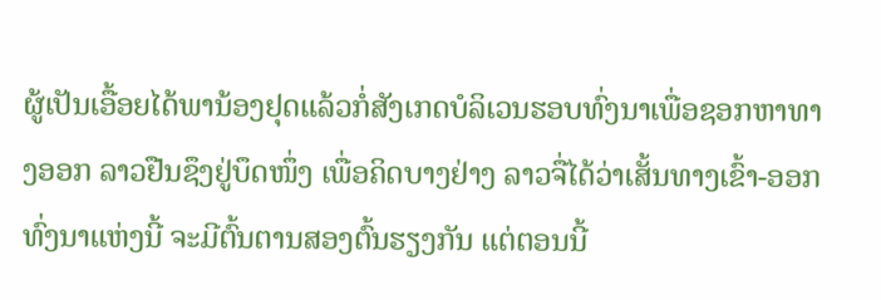ຜູ້ເປັນເອື້ອຍໄດ້ພານ້ອງຢຸດແລ້ວກໍ່ສັງເກດບໍລິເວນຮອບທົ່ງນາເພື່ອຊອກຫາທາງອອກ ລາວຢືນຊຶງຢູ່ບຶດໜຶ່ງ ເພື່ອຄິດບາງຢ່າງ ລາວຈື່ໄດ້ວ່າເສັ້ນທາງເຂົ້າ-ອອກທົ່ງນາແຫ່ງນີ້ ຈະມີຕົ້ນຕານສອງຕົ້ນຮຽງກັນ ແຕ່ຕອນນີ້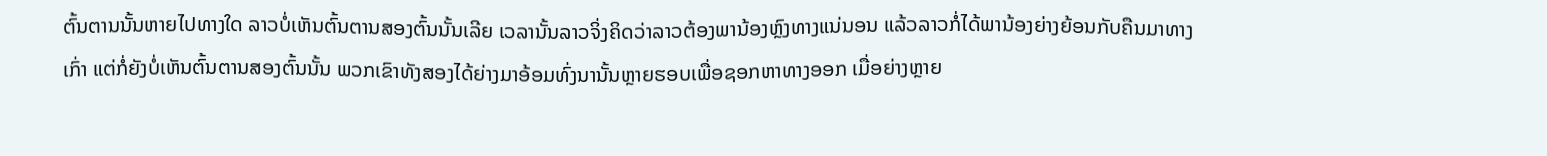ຕົ້ນຕານນັ້ນຫາຍໄປທາງໃດ ລາວບໍ່ເຫັນຕົ້ນຕານສອງຕົ້ນນັ້ນເລີຍ ເວລານັ້ນລາວຈິ່ງຄິດວ່າລາວຕ້ອງພານ້ອງຫຼົງທາງແນ່ນອນ ແລ້ວລາວກໍ່ໄດ້ພານ້ອງຍ່າງຍ້ອນກັບຄືນມາທາງເກົ່າ ແຕ່ກໍ່ຍັງບໍ່ເຫັນຕົ້ນຕານສອງຕົ້ນນັ້ນ ພວກເຂົາທັງສອງໄດ້ຍ່າງມາອ້ອມທົ່ງນານັ້ນຫຼາຍຮອບເພື່ອຊອກຫາທາງອອກ ເມື່ອຍ່າງຫຼາຍ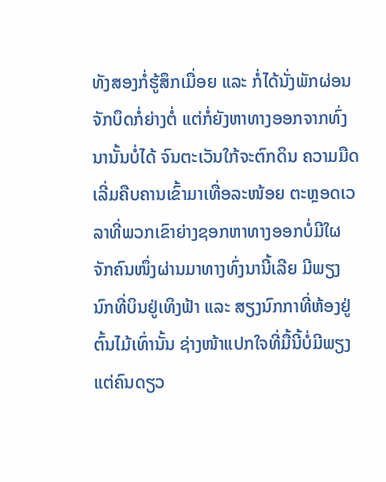ທັງສອງກໍ່ຮູ້ສຶກເມື່ອຍ ແລະ ກໍ່ໄດ້ນັ່ງພັກຜ່ອນຈັກບຶດກໍ່ຍ່າງຕໍ່ ແຕ່ກໍ່ຍັງຫາທາງອອກຈາກທົ່ງນານັ້ນບໍ່ໄດ້ ຈົນຕະເວັນໃກ້ຈະຕົກດິນ ຄວາມມືດເລີ່ມຄືບຄານເຂົ້າມາເທື່ອລະໜ້ອຍ ຕະຫຼອດເວລາທີ່ພວກເຂົາຍ່າງຊອກຫາທາງອອກບໍ່ມີໃຜຈັກຄົນໜຶ່ງຜ່ານມາທາງທົ່ງນານີ້ເລີຍ ມີພຽງນົກທີ່ບິນຢູ່ເທິງຟ້າ ແລະ ສຽງນົກກາທີ່ຫ້ອງຢູ່ຕົ້ນໄມ້ເທົ່ານັ້ນ ຊ່າງໜ້າແປກໃຈທີ່ມື້ນີ້ບໍ່ມີພຽງແຕ່ຄົນດຽວ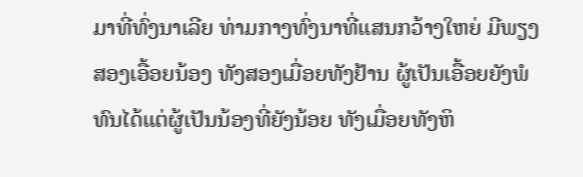ມາທີ່ທົ່ງນາເລີຍ ທ່າມກາງທົ່ງນາທີ່ແສນກວ້າງໃຫຍ່ ມີພຽງສອງເອື້ອຍນ້ອງ ທັງສອງເມື່ອຍທັງຢ້ານ ຜູ້ເປັນເອື້ອຍຍັງພໍທົນໄດ້ແຕ່ຜູ້ເປັນນ້ອງທີ່ຍັງນ້ອຍ ທັງເມື່ອຍທັງຫິ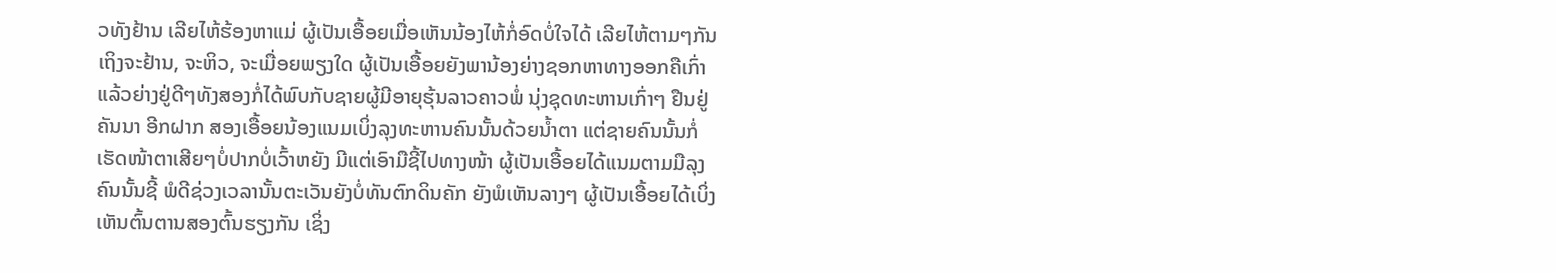ວທັງຢ້ານ ເລີຍໄຫ້ຮ້ອງຫາແມ່ ຜູ້ເປັນເອື້ອຍເມື່ອເຫັນນ້ອງໄຫ້ກໍ່ອົດບໍ່ໃຈໄດ້ ເລີຍໄຫ້ຕາມໆກັນ ເຖິງຈະຢ້ານ, ຈະຫິວ, ຈະເມື່ອຍພຽງໃດ ຜູ້ເປັນເອື້ອຍຍັງພານ້ອງຍ່າງຊອກຫາທາງອອກຄືເກົ່າ ແລ້ວຍ່າງຢູ່ດີໆທັງສອງກໍ່ໄດ້ພົບກັບຊາຍຜູ້ມີອາຍຸຮຸ້ນລາວຄາວພໍ່ ນຸ່ງຊຸດທະຫານເກົ່າໆ ຢືນຢູ່ຄັນນາ ອີກຝາກ ສອງເອື້ອຍນ້ອງແນມເບິ່ງລຸງທະຫານຄົນນັ້ນດ້ວຍນ້ຳຕາ ແຕ່ຊາຍຄົນນັ້ນກໍ່ເຮັດໜ້າຕາເສີຍໆບໍ່ປາກບໍ່ເວົ້າຫຍັງ ມີແຕ່ເອົາມືຊີ້ໄປທາງໜ້າ ຜູ້ເປັນເອື້ອຍໄດ້ແນມຕາມມືລຸງຄົນນັ້ນຊີ້ ພໍດີຊ່ວງເວລານັ້ນຕະເວັນຍັງບໍ່ທັນຕົກດິນຄັກ ຍັງພໍເຫັນລາງໆ ຜູ້ເປັນເອື້ອຍໄດ້ເບິ່ງເຫັນຕົ້ນຕານສອງຕົ້ນຮຽງກັນ ເຊິ່ງ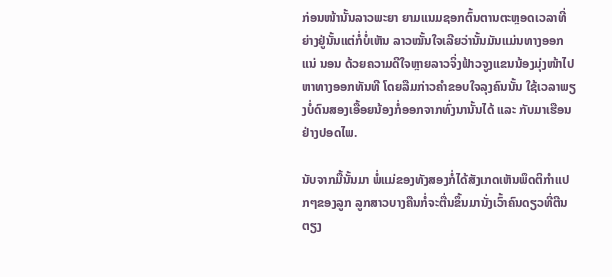ກ່ອນໜ້ານັ້ນລາວພະຍາ ຍາມແນມຊອກຕົ້ນຕານຕະຫຼອດເວລາທີ່ຍ່າງຢູ່ນັ້ນແຕ່ກໍ່ບໍ່ເຫັນ ລາວໝັ້ນໃຈເລີຍວ່ານັ້ນມັນແມ່ນທາງອອກແນ່ ນອນ ດ້ວຍຄວາມດີໃຈຫຼາຍລາວຈິ່ງຟ້າວຈູງແຂນນ້ອງມຸ່ງໜ້າໄປຫາທາງອອກທັນທີ ໂດຍລືມກ່າວຄຳຂອບໃຈລຸງຄົນນັ້ນ ໃຊ້ເວລາພຽງບໍ່ດົນສອງເອື້ອຍນ້ອງກໍ່ອອກຈາກທົ່ງນານັ້ນໄດ້ ແລະ ກັບມາເຮືອນຢ່າງປອດໄພ.

ນັບຈາກມື້ນັ້ນມາ ພໍ່ແມ່ຂອງທັງສອງກໍ່ໄດ້ສັງເກດເຫັນພຶດຕິກຳແປກໆຂອງລູກ ລູກສາວບາງຄືນກໍ່ຈະຕື່ນຂຶ້ນມານັ່ງເວົ້າຄົນດຽວທີ່ຕີນຕຽງ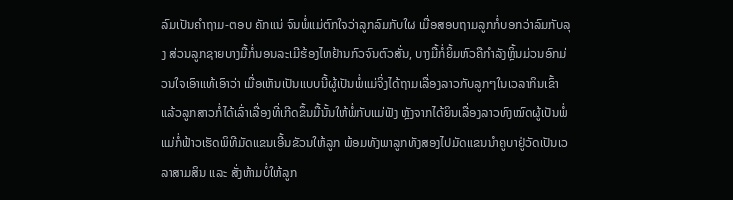ລົມເປັນຄຳຖາມ-ຕອບ ຄັກແນ່ ຈົນພໍ່ແມ່ຕົກໃຈວ່າລູກລົມກັບໃຜ ເມື່ອສອບຖາມລູກກໍ່ບອກວ່າລົມກັບລຸງ ສ່ວນລູກຊາຍບາງມື້ກໍ່ນອນລະເມີຮ້ອງໄຫຢ້ານກົວຈົນຕົວສັ່ນ, ບາງມື້ກໍ່ຍິ້ມຫົວຄືກຳລັງຫຼິ້ນມ່ວນອົກມ່ວນໃຈເອົາແທ້ເອົາວ່າ ເມື່ອເຫັນເປັນແບບນີ້ຜູ້ເປັນພໍ່ແມ່ຈິ່ງໄດ້ຖາມເລື່ອງລາວກັບລູກໆໃນເວລາກິນເຂົ້າ ແລ້ວລູກສາວກໍ່ໄດ້ເລົ່າເລື່ອງທີ່ເກີດຂຶ້ນມື້ນັ້ນໃຫ້ພໍ່ກັບແມ່ຟັງ ຫຼັງຈາກໄດ້ຍິນເລື່ອງລາວທົງໝົດຜູ້ເປັນພໍ່ແມ່ກໍ່ຟ້າວເຮັດພິທີມັດແຂນເອີ້ນຂັວນໃຫ້ລູກ ພ້ອມທັງພາລູກທັງສອງໄປມັດແຂນນຳຄູບາຢູ່ວັດເປັນເວລາສາມສິນ ແລະ ສັ່ງຫ້າມບໍ່ໃຫ້ລູກ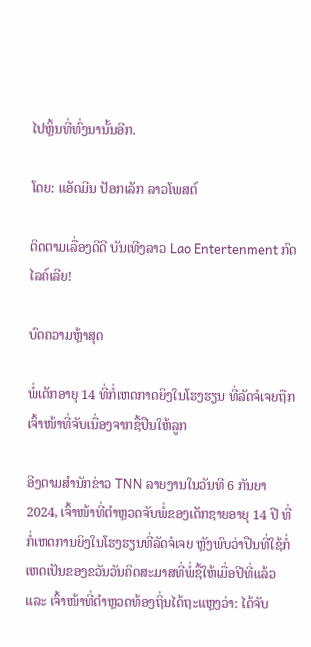ໄປຫຼິ້ນທີ່ທົ່ງນານັ້ນອີກ.

ໂດຍ: ແອັດມີນ ປັອກເລັກ ລາວໂພສຕ໌

ຕິດຕາມເລື່ອງດີດີ ບັນເທີງລາວ Lao Entertenment ກົດໄລຄ໌ເລີຍ!

ບົດຄວາມຫຼ້າສຸດ

ພໍ່ເດັກອາຍຸ 14 ທີ່ກໍ່ເຫດກາດຍິງໃນໂຮງຮຽນ ທີ່ລັດຈໍເຈຍຖືກເຈົ້າໜ້າທີ່ຈັບເນື່ອງຈາກຊື້ປືນໃຫ້ລູກ

ອີງຕາມສຳນັກຂ່າວ TNN ລາຍງານໃນວັນທີ 6 ກັນຍາ 2024, ເຈົ້າໜ້າທີ່ຕຳຫຼວດຈັບພໍ່ຂອງເດັກຊາຍອາຍຸ 14 ປີ ທີ່ກໍ່ເຫດການຍິງໃນໂຮງຮຽນທີ່ລັດຈໍເຈຍ ຫຼັງພົບວ່າປືນທີ່ໃຊ້ກໍ່ເຫດເປັນຂອງຂວັນວັນຄິດສະມາສທີ່ພໍ່ຊື້ໃຫ້ເມື່ອປີທີ່ແລ້ວ ແລະ ເຈົ້າໜ້າທີ່ຕຳຫຼວດທ້ອງຖິ່ນໄດ້ຖະແຫຼງວ່າ: ໄດ້ຈັບ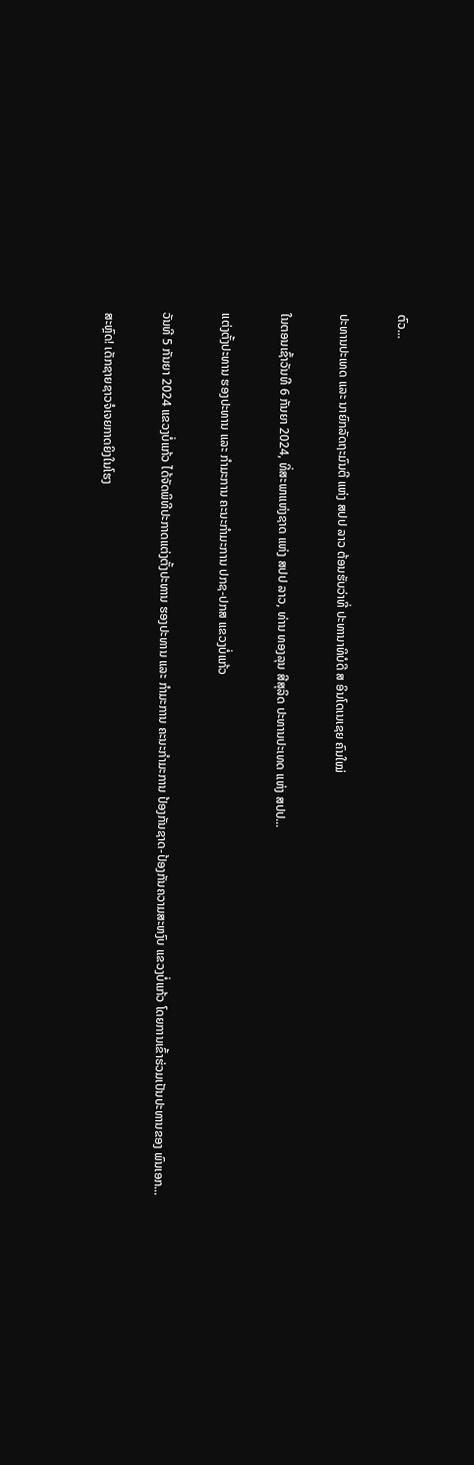ຕົວ...

ປະທານປະເທດ ແລະ ນາຍົກລັດຖະມົນຕີ ແຫ່ງ ສປປ ລາວ ຕ້ອນຮັບວ່າທີ່ ປະທານາທິບໍດີ ສ ອິນໂດເນເຊຍ ຄົນໃໝ່

ໃນຕອນເຊົ້າວັນທີ 6 ກັນຍາ 2024, ທີ່ສະພາແຫ່ງຊາດ ແຫ່ງ ສປປ ລາວ, ທ່ານ ທອງລຸນ ສີສຸລິດ ປະທານປະເທດ ແຫ່ງ ສປປ...

ແຕ່ງຕັ້ງປະທານ ຮອງປະທານ ແລະ ກຳມະການ ຄະນະກຳມະການ ປກຊ-ປກສ ແຂວງບໍ່ແກ້ວ

ວັນທີ 5 ກັນຍາ 2024 ແຂວງບໍ່ແກ້ວ ໄດ້ຈັດພິທີປະກາດແຕ່ງຕັ້ງປະທານ ຮອງປະທານ ແລະ ກຳມະການ ຄະນະກຳມະການ ປ້ອງກັນຊາດ-ປ້ອງກັນຄວາມສະຫງົບ ແຂວງບໍ່ແກ້ວ ໂດຍການເຂົ້າຮ່ວມເປັນປະທານຂອງ ພົນເອກ...

ສະຫຼົດ! ເດັກຊາຍຊາວຈໍເຈຍກາດຍິງໃນໂຮງ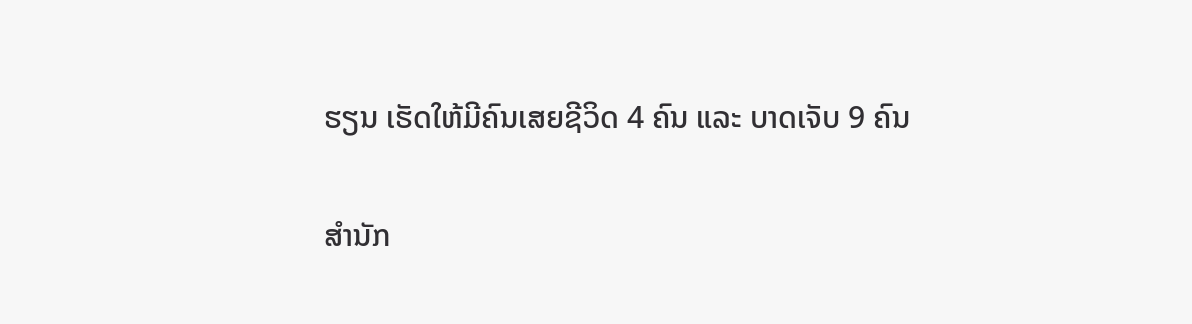ຮຽນ ເຮັດໃຫ້ມີຄົນເສຍຊີວິດ 4 ຄົນ ແລະ ບາດເຈັບ 9 ຄົນ

ສຳນັກ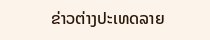ຂ່າວຕ່າງປະເທດລາຍ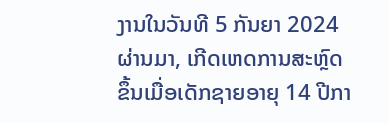ງານໃນວັນທີ 5 ກັນຍາ 2024 ຜ່ານມາ, ເກີດເຫດການສະຫຼົດຂຶ້ນເມື່ອເດັກຊາຍອາຍຸ 14 ປີກາ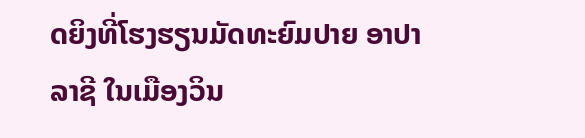ດຍິງທີ່ໂຮງຮຽນມັດທະຍົມປາຍ ອາປາລາຊີ ໃນເມືອງວິນ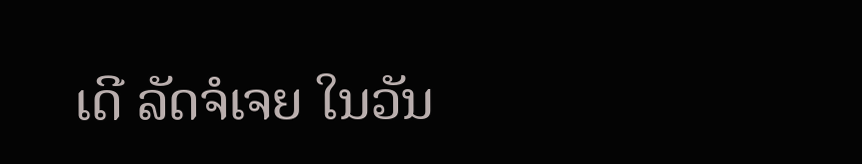ເດີ ລັດຈໍເຈຍ ໃນວັນ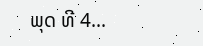ພຸດ ທີ 4...